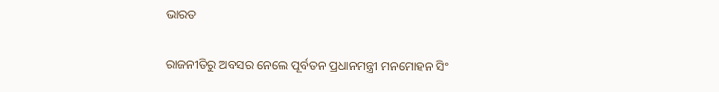ଭାରତ

ରାଜନୀତିରୁ ଅବସର ନେଲେ ପୂର୍ବତନ ପ୍ରଧାନମନ୍ତ୍ରୀ ମନମୋହନ ସିଂ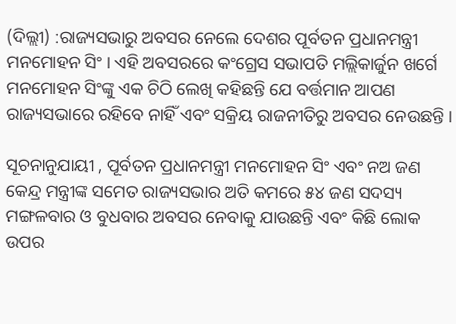(ଦିଲ୍ଲୀ) :ରାଜ୍ୟସଭାରୁ ଅବସର ନେଲେ ଦେଶର ପୂର୍ବତନ ପ୍ରଧାନମନ୍ତ୍ରୀ ମନମୋହନ ସିଂ । ଏହି ଅବସରରେ କଂଗ୍ରେସ ସଭାପତି ମଲ୍ଲିକାର୍ଜୁନ ଖର୍ଗେ ମନମୋହନ ସିଂଙ୍କୁ ଏକ ଚିଠି ଲେଖି କହିଛନ୍ତି ଯେ ବର୍ତ୍ତମାନ ଆପଣ ରାଜ୍ୟସଭାରେ ରହିବେ ନାହିଁ ଏବଂ ସକ୍ରିୟ ରାଜନୀତିରୁ ଅବସର ନେଉଛନ୍ତି ।

ସୂଚନାନୁଯାୟୀ , ପୂର୍ବତନ ପ୍ରଧାନମନ୍ତ୍ରୀ ମନମୋହନ ସିଂ ଏବଂ ନଅ ଜଣ କେନ୍ଦ୍ର ମନ୍ତ୍ରୀଙ୍କ ସମେତ ରାଜ୍ୟସଭାର ଅତି କମରେ ୫୪ ଜଣ ସଦସ୍ୟ ମଙ୍ଗଳବାର ଓ ବୁଧବାର ଅବସର ନେବାକୁ ଯାଉଛନ୍ତି ଏବଂ କିଛି ଲୋକ ଉପର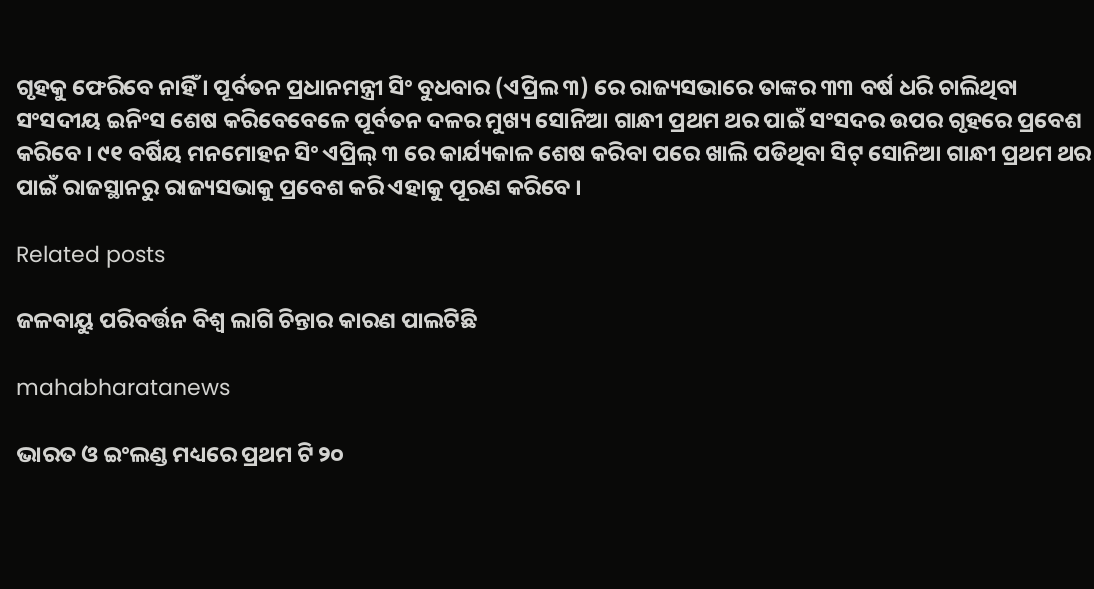ଗୃହକୁ ଫେରିବେ ନାହିଁ । ପୂର୍ବତନ ପ୍ରଧାନମନ୍ତ୍ରୀ ସିଂ ବୁଧବାର (ଏପ୍ରିଲ ୩) ରେ ରାଜ୍ୟସଭାରେ ତାଙ୍କର ୩୩ ବର୍ଷ ଧରି ଚାଲିଥିବା ସଂସଦୀୟ ଇନିଂସ ଶେଷ କରିବେବେଳେ ପୂର୍ବତନ ଦଳର ମୁଖ୍ୟ ସୋନିଆ ଗାନ୍ଧୀ ପ୍ରଥମ ଥର ପାଇଁ ସଂସଦର ଉପର ଗୃହରେ ପ୍ରବେଶ କରିବେ । ୯୧ ବର୍ଷିୟ ମନମୋହନ ସିଂ ଏପ୍ରିଲ୍ ୩ ରେ କାର୍ଯ୍ୟକାଳ ଶେଷ କରିବା ପରେ ଖାଲି ପଡିଥିବା ସିଟ୍ ସୋନିଆ ଗାନ୍ଧୀ ପ୍ରଥମ ଥର ପାଇଁ ରାଜସ୍ଥାନରୁ ରାଜ୍ୟସଭାକୁ ପ୍ରବେଶ କରି ଏହାକୁ ପୂରଣ କରିବେ ।

Related posts

ଜଳବାୟୁ ପରିବର୍ତ୍ତନ ବିଶ୍ୱ ଲାଗି ଚିନ୍ତାର କାରଣ ପାଲଟିଛି

mahabharatanews

ଭାରତ ଓ ଇଂଲଣ୍ଡ ମଧ୍ୟରେ ପ୍ରଥମ ଟି ୨୦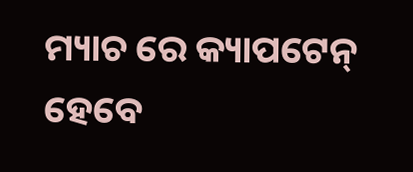ମ୍ୟାଚ ରେ କ୍ୟାପଟେନ୍ ହେବେ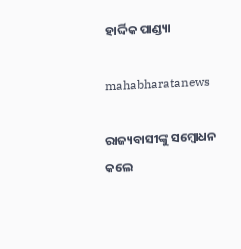ହାର୍ଦ୍ଦିକ ପାଣ୍ଡ୍ୟା

mahabharatanews

ରାଜ୍ୟବାସୀଙ୍କୁ ସମ୍ବୋଧନ କଲେ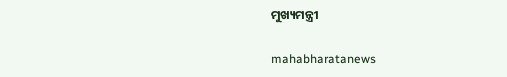ମୁଖ୍ୟମନ୍ତ୍ରୀ

mahabharatanews